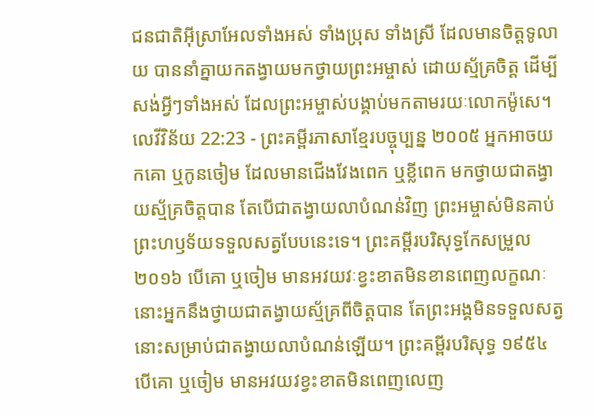ជនជាតិអ៊ីស្រាអែលទាំងអស់ ទាំងប្រុស ទាំងស្រី ដែលមានចិត្តទូលាយ បាននាំគ្នាយកតង្វាយមកថ្វាយព្រះអម្ចាស់ ដោយស្ម័គ្រចិត្ត ដើម្បីសង់អ្វីៗទាំងអស់ ដែលព្រះអម្ចាស់បង្គាប់មកតាមរយៈលោកម៉ូសេ។
លេវីវិន័យ 22:23 - ព្រះគម្ពីរភាសាខ្មែរបច្ចុប្បន្ន ២០០៥ អ្នកអាចយកគោ ឬកូនចៀម ដែលមានជើងវែងពេក ឬខ្លីពេក មកថ្វាយជាតង្វាយស្ម័គ្រចិត្តបាន តែបើជាតង្វាយលាបំណន់វិញ ព្រះអម្ចាស់មិនគាប់ព្រះហឫទ័យទទួលសត្វបែបនេះទេ។ ព្រះគម្ពីរបរិសុទ្ធកែសម្រួល ២០១៦ បើគោ ឬចៀម មានអវយវៈខ្វះខាតមិនខានពេញលក្ខណៈ នោះអ្នកនឹងថ្វាយជាតង្វាយស្ម័គ្រពីចិត្តបាន តែព្រះអង្គមិនទទួលសត្វនោះសម្រាប់ជាតង្វាយលាបំណន់ឡើយ។ ព្រះគម្ពីរបរិសុទ្ធ ១៩៥៤ បើគោ ឬចៀម មានអវយវខ្វះខាតមិនពេញលេញ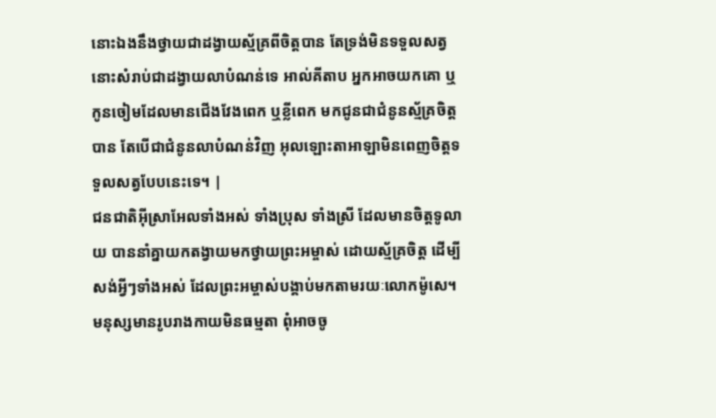នោះឯងនឹងថ្វាយជាដង្វាយស្ម័គ្រពីចិត្តបាន តែទ្រង់មិនទទួលសត្វនោះសំរាប់ជាដង្វាយលាបំណន់ទេ អាល់គីតាប អ្នកអាចយកគោ ឬកូនចៀមដែលមានជើងវែងពេក ឬខ្លីពេក មកជូនជាជំនូនស្ម័គ្រចិត្តបាន តែបើជាជំនូនលាបំណន់វិញ អុលឡោះតាអាឡាមិនពេញចិត្តទទួលសត្វបែបនេះទេ។ |
ជនជាតិអ៊ីស្រាអែលទាំងអស់ ទាំងប្រុស ទាំងស្រី ដែលមានចិត្តទូលាយ បាននាំគ្នាយកតង្វាយមកថ្វាយព្រះអម្ចាស់ ដោយស្ម័គ្រចិត្ត ដើម្បីសង់អ្វីៗទាំងអស់ ដែលព្រះអម្ចាស់បង្គាប់មកតាមរយៈលោកម៉ូសេ។
មនុស្សមានរូបរាងកាយមិនធម្មតា ពុំអាចចូ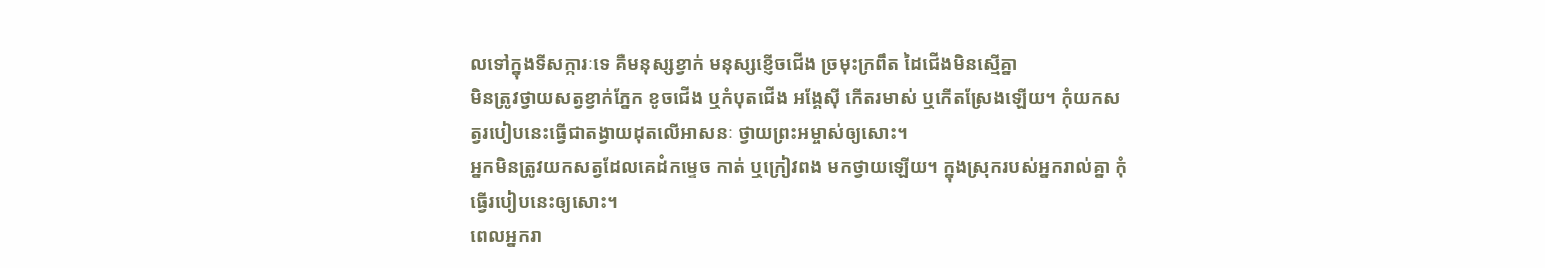លទៅក្នុងទីសក្ការៈទេ គឺមនុស្សខ្វាក់ មនុស្សខ្ញើចជើង ច្រមុះក្រពឹត ដៃជើងមិនស្មើគ្នា
មិនត្រូវថ្វាយសត្វខ្វាក់ភ្នែក ខូចជើង ឬកំបុតជើង អង្គែស៊ី កើតរមាស់ ឬកើតស្រែងឡើយ។ កុំយកសត្វរបៀបនេះធ្វើជាតង្វាយដុតលើអាសនៈ ថ្វាយព្រះអម្ចាស់ឲ្យសោះ។
អ្នកមិនត្រូវយកសត្វដែលគេដំកម្ទេច កាត់ ឬក្រៀវពង មកថ្វាយឡើយ។ ក្នុងស្រុករបស់អ្នករាល់គ្នា កុំធ្វើរបៀបនេះឲ្យសោះ។
ពេលអ្នករា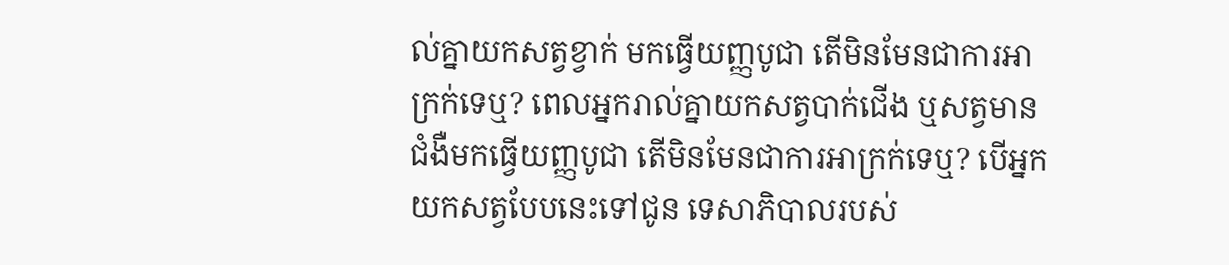ល់គ្នាយកសត្វខ្វាក់ មកធ្វើយញ្ញបូជា តើមិនមែនជាការអាក្រក់ទេឬ? ពេលអ្នករាល់គ្នាយកសត្វបាក់ជើង ឬសត្វមានជំងឺមកធ្វើយញ្ញបូជា តើមិនមែនជាការអាក្រក់ទេឬ? បើអ្នកយកសត្វបែបនេះទៅជូន ទេសាភិបាលរបស់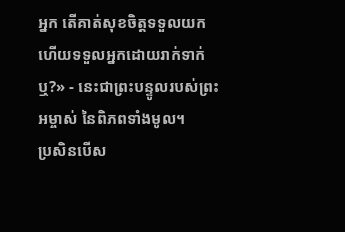អ្នក តើគាត់សុខចិត្តទទួលយក ហើយទទួលអ្នកដោយរាក់ទាក់ឬ?» - នេះជាព្រះបន្ទូលរបស់ព្រះអម្ចាស់ នៃពិភពទាំងមូល។
ប្រសិនបើស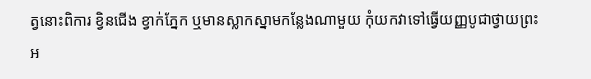ត្វនោះពិការ ខ្វិនជើង ខ្វាក់ភ្នែក ឬមានស្លាកស្នាមកន្លែងណាមួយ កុំយកវាទៅធ្វើយញ្ញបូជាថ្វាយព្រះអ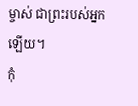ម្ចាស់ ជាព្រះរបស់អ្នកឡើយ។
កុំ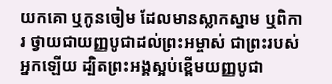យកគោ ឬកូនចៀម ដែលមានស្លាកស្នាម ឬពិការ ថ្វាយជាយញ្ញបូជាដល់ព្រះអម្ចាស់ ជាព្រះរបស់អ្នកឡើយ ដ្បិតព្រះអង្គស្អប់ខ្ពើមយញ្ញបូជា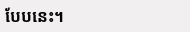បែបនេះ។